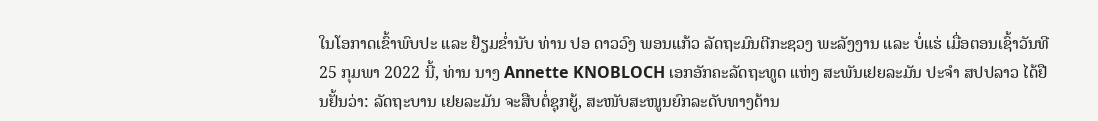ໃນໂອກາດເຂົ້າພົບປະ ແລະ ຢ້ຽມຂໍ່ານັບ ທ່ານ ປອ ດາວວົງ ພອນແກ້ວ ລັດຖະມົນຕີກະຊວງ ພະລັງງານ ແລະ ບໍ່ແຮ່ ເມື່ອຕອນເຊົ້າວັນທີ 25 ກຸມພາ 2022 ນີ້, ທ່ານ ນາງ Annette KNOBLOCH ເອກອັກຄະລັດຖະທູດ ແຫ່ງ ສະພັນເຢຍລະມັນ ປະຈຳ ສປປລາວ ໄດ້ຢືນຢັ້ນວ່າ: ລັດຖະບານ ເຢຍລະມັນ ຈະສືບຕໍ່ຊຸກຍູ້, ສະໜັບສະໜູນຍົກລະດັບທາງດ້ານ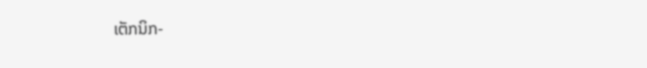ເຕັກນິກ-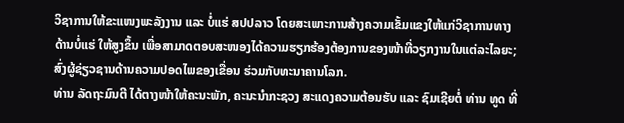ວິຊາການໃຫ້ຂະແໜງພະລັງງານ ແລະ ບໍ່ແຮ່ ສປປລາວ ໂດຍສະເພາະການສ້າງຄວາມເຂັ້ມແຂງໃຫ້ແກ່ວິຊາການທາງດ້ານບໍ່ແຮ່ ໃຫ້ສູງຂຶ້ນ ເພື່ອສາມາດຕອບສະໜອງໄດ້ຄວາມຮຽກຮ້ອງຕ້ອງການຂອງໜ້າທີ່ວຽກງານໃນແຕ່ລະໄລຍະ; ສົ່ງຜູ້ຊ່ຽວຊານດ້ານຄວາມປອດໄພຂອງເຂື່ອນ ຮ່ວມກັບທະນາຄານໂລກ.
ທ່ານ ລັດຖະມົນຕີ ໄດ້ຕາງໜ້າໃຫ້ຄະນະພັກ, ຄະນະນໍາກະຊວງ ສະແດງຄວາມຕ້ອນຮັບ ແລະ ຊົມເຊີຍຕໍ່ ທ່ານ ທູດ ທີ່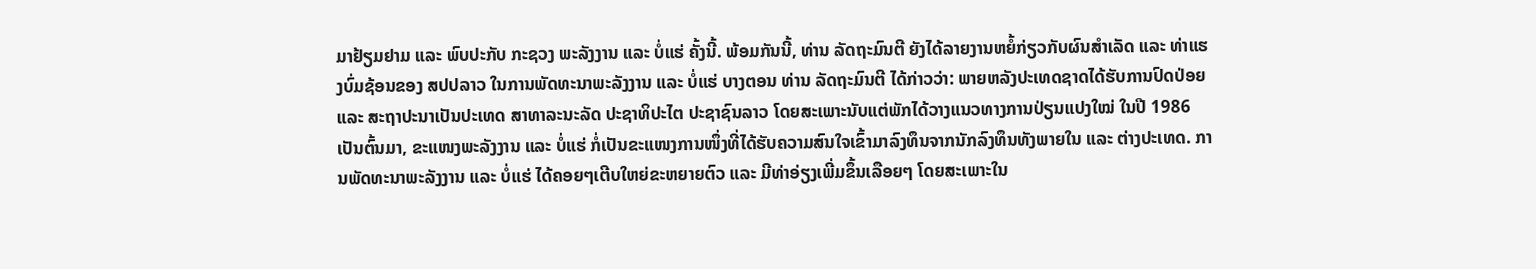ມາຢ້ຽມຢາມ ແລະ ພົບປະກັບ ກະຊວງ ພະລັງງານ ແລະ ບໍ່ແຮ່ ຄັ້ງນີ້. ພ້ອມກັນນີ້, ທ່ານ ລັດຖະມົນຕີ ຍັງໄດ້ລາຍງານຫຍໍ້ກ່ຽວກັບຜົນສຳເລັດ ແລະ ທ່າແຮງບົ່ມຊ້ອນຂອງ ສປປລາວ ໃນການພັດທະນາພະລັງງານ ແລະ ບໍ່ແຮ່ ບາງຕອນ ທ່ານ ລັດຖະມົນຕີ ໄດ້ກ່າວວ່າ: ພາຍຫລັງປະເທດຊາດໄດ້ຮັບການປົດປ່ອຍ ແລະ ສະຖາປະນາເປັນປະເທດ ສາທາລະນະລັດ ປະຊາທິປະໄຕ ປະຊາຊົນລາວ ໂດຍສະເພາະນັບແຕ່ພັກໄດ້ວາງແນວທາງການປ່ຽນແປງໃໝ່ ໃນປີ 1986 ເປັນຕົ້ນມາ, ຂະແໜງພະລັງງານ ແລະ ບໍ່ແຮ່ ກໍ່ເປັນຂະແໜງການໜຶ່ງທີ່ໄດ້ຮັບຄວາມສົນໃຈເຂົ້າມາລົງທຶນຈາກນັກລົງທຶນທັງພາຍໃນ ແລະ ຕ່າງປະເທດ. ການພັດທະນາພະລັງງານ ແລະ ບໍ່ແຮ່ ໄດ້ຄອຍໆເຕີບໃຫຍ່ຂະຫຍາຍຕົວ ແລະ ມີທ່າອ່ຽງເພີ່ມຂຶ້ນເລືອຍໆ ໂດຍສະເພາະໃນ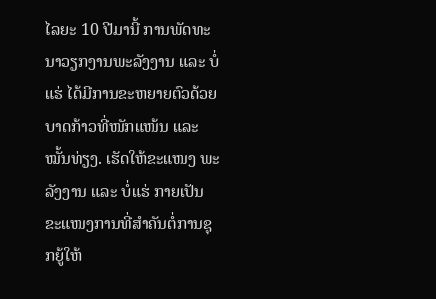ໄລຍະ 10 ປີມານີ້ ການພັດທະນາວຽກງານພະລັງງານ ແລະ ບໍ່ແຮ່ ໄດ້ມີການຂະຫຍາຍຕົວດ້ວຍບາດກ້າວທີ່ໜັກແໜ້ນ ແລະ ໝັ້ນທ່ຽງ. ເຮັດໃຫ້ຂະແໜງ ພະລັງງານ ແລະ ບໍ່ແຮ່ ກາຍເປັນຂະແໜງການທີ່ສຳຄັນຕໍ່ການຊຸກຍູ້ໃຫ້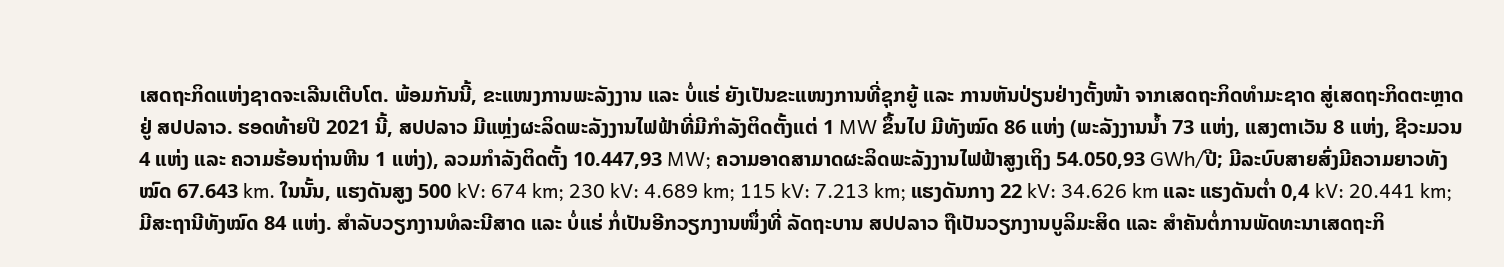ເສດຖະກິດແຫ່ງຊາດຈະເລີນເຕີບໂຕ. ພ້ອມກັນນີ້, ຂະແໜງການພະລັງງານ ແລະ ບໍ່ແຮ່ ຍັງເປັນຂະແໜງການທີ່ຊຸກຍູ້ ແລະ ການຫັນປ່ຽນຢ່າງຕັ້ງໜ້າ ຈາກເສດຖະກິດທໍາມະຊາດ ສູ່ເສດຖະກິດຕະຫຼາດຢູ່ ສປປລາວ. ຮອດທ້າຍປີ 2021 ນີ້, ສປປລາວ ມີແຫຼ່ງຜະລິດພະລັງງານໄຟຟ້າທີ່ມີກຳລັງຕິດຕັ້ງແຕ່ 1 MW ຂຶ້ນໄປ ມີທັງໝົດ 86 ແຫ່ງ (ພະລັງງານນໍ້າ 73 ແຫ່ງ, ແສງຕາເວັນ 8 ແຫ່ງ, ຊີວະມວນ 4 ແຫ່ງ ແລະ ຄວາມຮ້ອນຖ່ານຫີນ 1 ແຫ່ງ), ລວມກໍາລັງຕິດຕັ້ງ 10.447,93 MW; ຄວາມອາດສາມາດຜະລິດພະລັງງານໄຟຟ້າສູງເຖິງ 54.050,93 GWh/ປີ; ມີລະບົບສາຍສົ່ງມີຄວາມຍາວທັງໝົດ 67.643 km. ໃນນັ້ນ, ແຮງດັນສູງ 500 kV: 674 km; 230 kV: 4.689 km; 115 kV: 7.213 km; ແຮງດັນກາງ 22 kV: 34.626 km ແລະ ແຮງດັນຕໍ່າ 0,4 kV: 20.441 km;ມີສະຖານີທັງໝົດ 84 ແຫ່ງ. ສໍາລັບວຽກງານທໍລະນີສາດ ແລະ ບໍ່ແຮ່ ກໍ່ເປັນອີກວຽກງານໜຶ່ງທີ່ ລັດຖະບານ ສປປລາວ ຖືເປັນວຽກງານບູລິມະສິດ ແລະ ສຳຄັນຕໍ່ການພັດທະນາເສດຖະກິ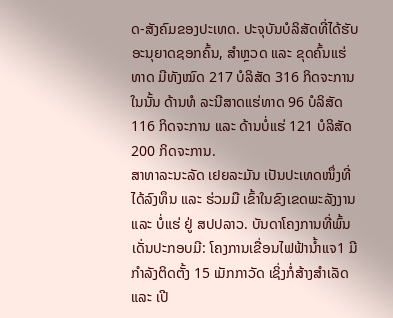ດ-ສັງຄົມຂອງປະເທດ. ປະຈຸບັນບໍລິສັດທີ່ໄດ້ຮັບອະນຸຍາດຊອກຄົ້ນ, ສໍາຫຼວດ ແລະ ຂຸດຄົ້ນແຮ່ທາດ ມີທັງໝົດ 217 ບໍລິສັດ 316 ກິດຈະການ ໃນນັ້ນ ດ້ານທໍ ລະນີສາດແຮ່ທາດ 96 ບໍລິສັດ 116 ກິດຈະການ ແລະ ດ້ານບໍ່ແຮ່ 121 ບໍລິສັດ 200 ກິດຈະການ.
ສາທາລະນະລັດ ເຢຍລະມັນ ເປັນປະເທດໜຶ່ງທີ່ໄດ້ລົງທຶນ ແລະ ຮ່ວມມື ເຂົ້າໃນຂົງເຂດພະລັງງານ ແລະ ບໍ່ແຮ່ ຢູ່ ສປປລາວ. ບັນດາໂຄງການທີ່ພົ້ນເດັ່ນປະກອບມີ: ໂຄງການເຂື່ອນໄຟຟ້ານ້ຳແຈ1 ມີກຳລັງຕິດຕັ້ງ 15 ເມັກກາວັດ ເຊິ່ງກໍ່ສ້າງສຳເລັດ ແລະ ເປີ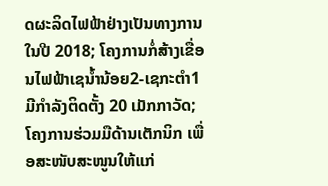ດຜະລິດໄຟຟ້າຢ່າງເປັນທາງການໃນປີ 2018; ໂຄງການກໍ່ສ້າງເຂື່ອນໄຟຟ້າເຊນ້ຳນ້ອຍ2-ເຊກະຕຳ1 ມີກຳລັງຕິດຕັ້ງ 20 ເມັກກາວັດ; ໂຄງການຮ່ວມມືດ້ານເຕັກນິກ ເພື່ອສະໜັບສະໜູນໃຫ້ແກ່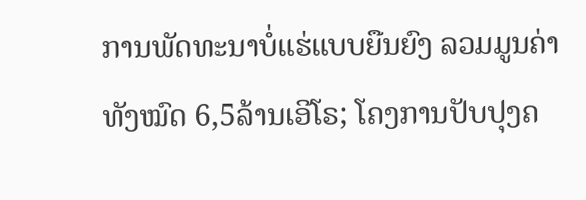ການພັດທະນາບໍ່ແຮ່ແບບຍືນຍົງ ລວມມູນຄ່າທັງໝົດ 6,5ລ້ານເອີໂຣ; ໂຄງການປັບປຸງຄ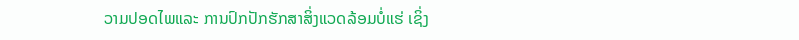ວາມປອດໄພແລະ ການປົກປັກຮັກສາສິ່ງແວດລ້ອມບໍ່ແຮ່ ເຊິ່ງ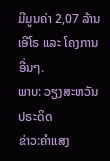ມີມູນຄ່າ 2,07 ລ້ານເອີໂຣ ແລະ ໂຄງການອື່ນໆ.
ພາບ: ວຽງສະຫວັນ ປຣະດິດ
ຂ່າວ:ຄຳແສງ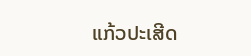ແກ້ວປະເສີດ